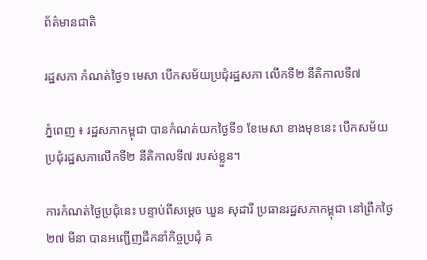ព័ត៌មានជាតិ

រដ្ឋសភា កំណត់ថ្ងៃ១ មេសា បើកសម័យប្រជុំរដ្ឋសភា លើកទី២ នីតិកាលទី៧

ភ្នំពេញ ៖ រដ្ឋសភាកម្ពុជា បានកំណត់យកថ្ងៃទី១ ខែមេសា ខាងមុខនេះ បើកសម័យប្រជុំរដ្ឋសភាលើកទី២ នីតិកាលទី៧ របស់ខ្លួន។

ការកំណត់ថ្ងៃប្រជុំនេះ បន្ទាប់ពីសម្តេច ឃួន សុដារី ប្រធានរដ្ឋសភាកម្ពុជា នៅព្រឹកថ្ងៃ២៧ មីនា បានអញ្ជើញដឹកនាំកិច្ចប្រជុំ គ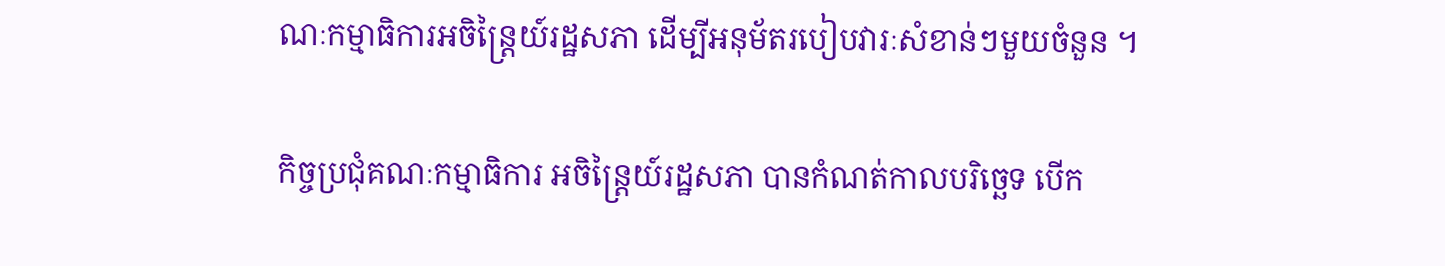ណៈកម្មាធិការអចិន្រ្តៃយ៍រដ្ឋសភា ដើម្បីអនុម័តរបៀបវារៈសំខាន់ៗមួយចំនួន ។

កិច្ចប្រជុំគណៈកម្មាធិការ អចិន្រ្តៃយ៍រដ្ឋសភា បានកំណត់កាលបរិច្ឆេទ បើក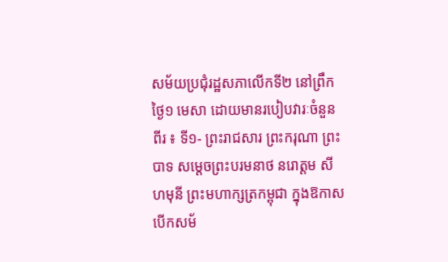សម័យប្រជុំរដ្ឋសភាលើកទី២ នៅព្រឹកថ្ងៃ១ មេសា ដោយមានរបៀបវារៈចំនួនពីរ ៖ ទី១- ព្រះរាជសារ ព្រះករុណា ព្រះបាទ សម្តេចព្រះបរមនាថ នរោត្តម សីហមុនី ព្រះមហាក្សត្រកម្ពុជា ក្នុងឱកាសបើកសម័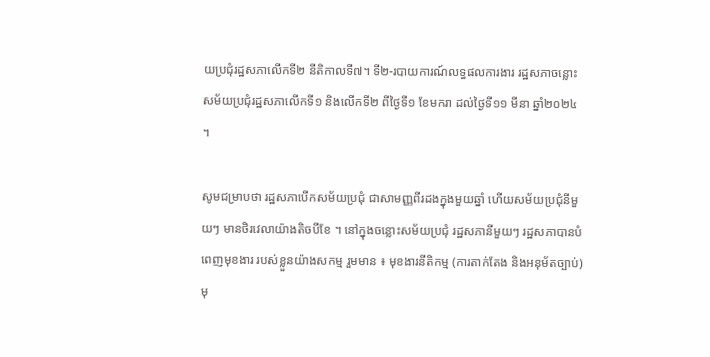យប្រជុំរដ្ឋសភាលើកទី២ នីតិកាលទី៧។ ទី២-របាយការណ៍លទ្ធផលការងារ រដ្ឋសភាចន្លោះសម័យប្រជុំរដ្ឋសភាលើកទី១ និងលើកទី២ ពីថ្ងៃទី១ ខែមករា ដល់ថ្ងៃទី១១ មីនា ឆ្នាំ២០២៤ ។

សូមជម្រាបថា រដ្ឋសភាបើកសម័យប្រជុំ ជាសាមញ្ញពីរដងក្នុងមួយឆ្នាំ ហើយសម័យប្រជុំនីមួយៗ មានថិរវេលាយ៉ាងតិចបីខែ ។ នៅក្នុងចន្លោះសម័យប្រជុំ រដ្ឋសភានីមួយៗ រដ្ឋសភាបានបំពេញមុខងារ របស់ខ្លួនយ៉ាងសកម្ម រួមមាន ៖ មុខងារនីតិកម្ម (ការតាក់តែង និងអនុម័តច្បាប់) មុ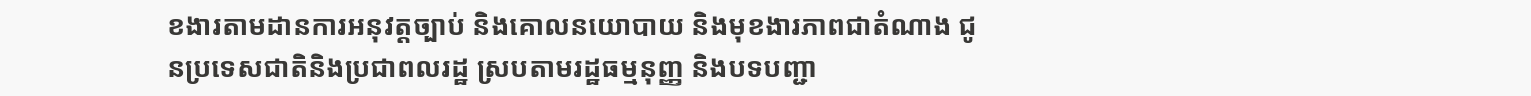ខងារតាមដានការអនុវត្តច្បាប់ និងគោលនយោបាយ និងមុខងារភាពជាតំណាង ជូនប្រទេសជាតិនិងប្រជាពលរដ្ឋ ស្របតាមរដ្ឋធម្មនុញ្ញ និងបទបញ្ជា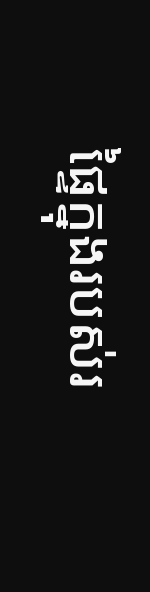ផ្ទៃក្នុងរបស់រ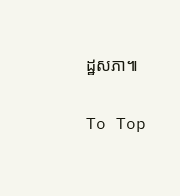ដ្ឋសភា៕

To Top